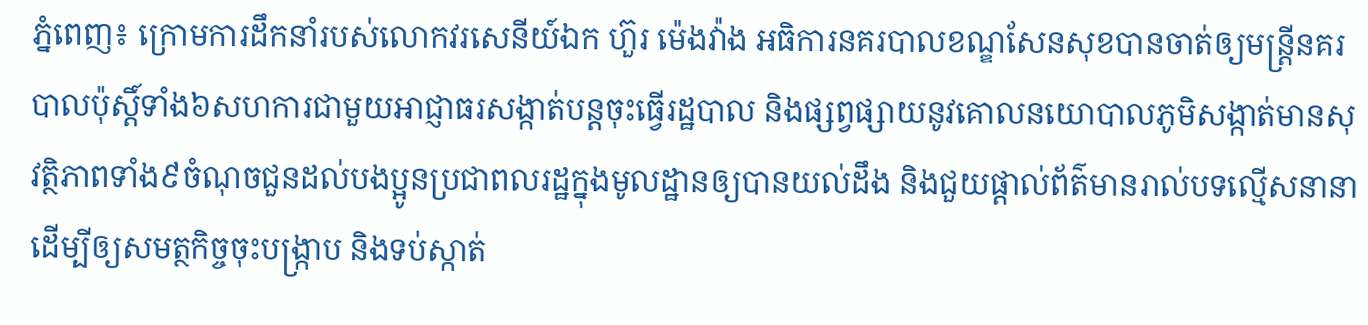ភ្នំពេញ៖ ក្រោមការដឹកនាំរបស់លោកវរសេនីយ៍ឯក ហ៊ួរ ម៉េងវ៉ាង អធិការនគរបាលខណ្ឌសែនសុខបានចាត់ឲ្យមន្ត្រីនគរបាលប៉ុស្តិ៍ទាំង៦សហការជាមួយអាជ្ញាធរសង្កាត់បន្តចុះធ្វើរដ្ឋបាល និងផ្សព្វផ្សាយនូវគោលនយោបាលភូមិសង្កាត់មានសុវត្ថិភាពទាំង៩ចំណុចជួនដល់បងប្អូនប្រជាពលរដ្ឋក្នុងមូលដ្ឋានឲ្យបានយល់ដឹង និងជួយផ្តាល់ព័ត៌មានរាល់បទល្មើសនានាដើម្បីឲ្យសមត្ថកិច្ចចុះបង្ក្រាប និងទប់ស្កាត់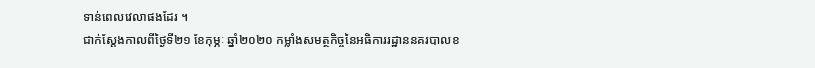ទាន់ពេលវេលាផងដែរ ។
ជាក់ស្តែងកាលពីថ្ងៃទី២១ ខែកុម្ភៈ ឆ្នាំ២០២០ កម្លាំងសមត្ថកិច្ចនៃអធិការរដ្ឋាននគរបាលខ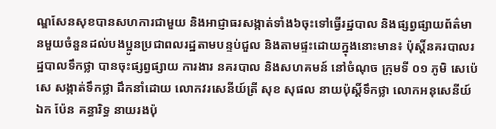ណ្ឌសែនសុខបានសហការជាមួយ និងអាជ្ញាធរសង្កាត់ទាំង៦ចុះទៅធ្វើរដ្ឋបាល និងផ្សព្វផ្សាយព័ត៌មានមួយចំនួនដល់បងប្អូនប្រជាពលរដ្ឋតាមបន្ទប់ជួល និងតាមផ្ទះដោយក្នុងនោះមាន៖ ប៉ុស្តិ៍នគរបាលរដ្ឋបាលទឹកថ្លា បានចុះផ្សព្វផ្សាយ ការងារ នគរបាល និងសហគមន៍ នៅចំណុច ក្រុមទី ០១ ភូមិ សេប៉េសេ សង្កាត់ទឹកថ្លា ដឹកនាំដោយ លោកវរសេនីយ៍ត្រី សុខ សុផល នាយប៉ុស្តិ៍ទឹកថ្លា លោកអនុសេនីយ៍ឯក ប៉ែន គន្ធារិទ្ធ នាយរងប៉ុ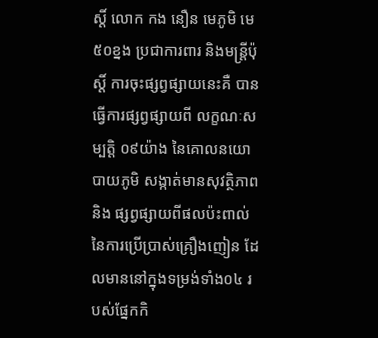ស្តិ៍ លោក កង នឿន មេភូមិ មេ៥០ខ្នង ប្រជាការពារ និងមន្រ្តីប៉ុស្តិ៍ ការចុះផ្សព្វផ្សាយនេះគឺ បានធ្វើការផ្សព្វផ្សាយពី លក្ខណៈសម្បត្តិ ០៩យ៉ាង នៃគោលនយោបាយភូមិ សង្កាត់មានសុវត្ថិភាព និង ផ្សព្វផ្សាយពីផលប៉ះពាល់នៃការប្រើប្រាស់គ្រឿងញៀន ដែលមាននៅក្នុងទម្រង់ទាំង០៤ របស់ផ្នែកកិ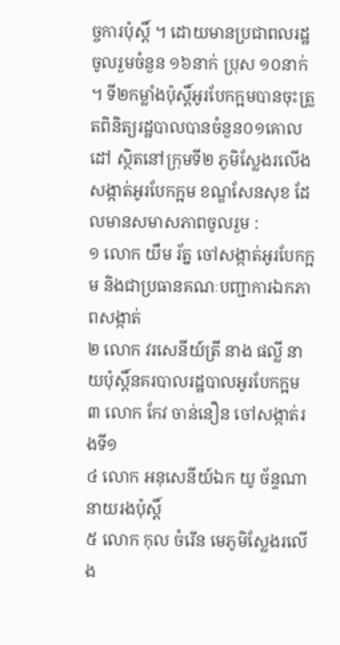ច្ចការប៉ុស្តិ៍ ។ ដោយមានប្រជាពលរដ្ឋចូលរួមចំនួន ១៦នាក់ ប្រុស ១០នាក់ ។ ទី២កម្លាំងប៉ុស្តិ៍អូរបែកក្អមបានចុះត្រួតពិនិត្យរដ្ឋបាលបានចំនួន០១គោលដៅ ស្ថិតនៅក្រុមទី២ ភូមិស្លែងរលើង សង្កាត់អូរបែកក្អម ខណ្ឌសែនសុខ ដែលមានសមាសភាពចូលរួម :
១ លោក យឹម រ័ត្ន ចៅសង្កាត់អូរបែកក្អម និងជាប្រធានគណៈបញ្ជាការឯកភាពសង្កាត់
២ លោក វរសេនីយ៍ត្រី នាង ផល្លី នាយប៉ុស្តិ៍នគរបាលរដ្ឋបាលអូរបែកក្អម
៣ លោក កែវ ចាន់នឿន ចៅសង្កាត់រងទី១
៤ លោក អនុសេនីយ៍ឯក យូ ច័ន្ទណា នាយរងប៉ុស្តិ៍
៥ លោក កុល ចំរើន មេភូមិស្លែងរលើង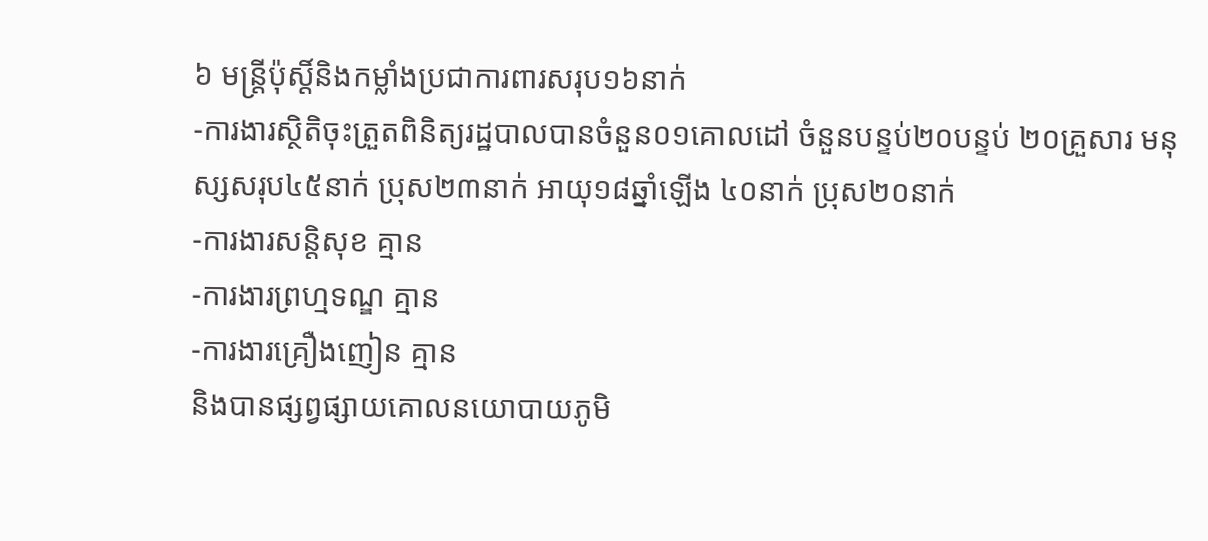៦ មន្រ្តីប៉ុស្តិ៍និងកម្លាំងប្រជាការពារសរុប១៦នាក់
-ការងារស្ថិតិចុះត្រួតពិនិត្យរដ្ឋបាលបានចំនួន០១គោលដៅ ចំនួនបន្ទប់២០បន្ទប់ ២០គ្រួសារ មនុស្សសរុប៤៥នាក់ ប្រុស២៣នាក់ អាយុ១៨ឆ្នាំឡើង ៤០នាក់ ប្រុស២០នាក់
-ការងារសន្តិសុខ គ្មាន
-ការងារព្រហ្មទណ្ឌ គ្មាន
-ការងារគ្រឿងញៀន គ្មាន
និងបានផ្សព្វផ្សាយគោលនយោបាយភូមិ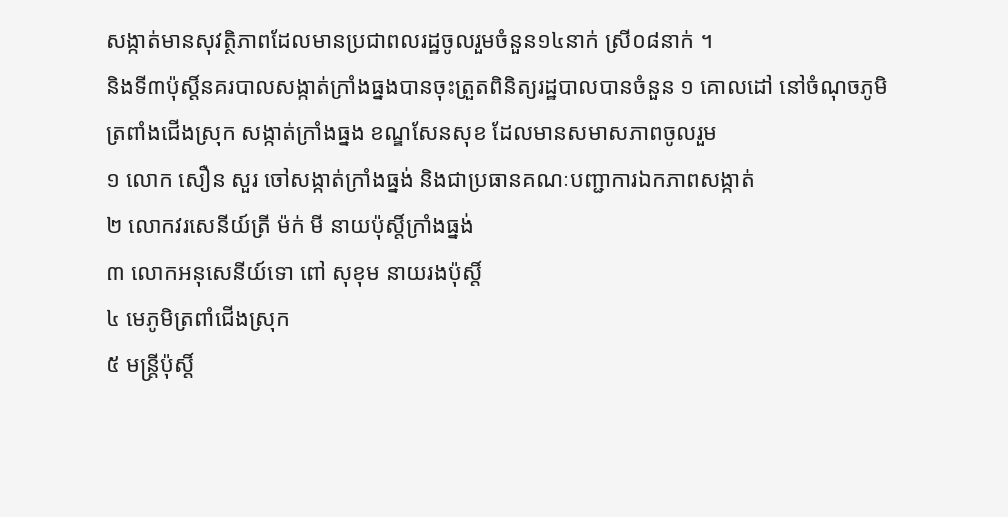សង្កាត់មានសុវត្ថិភាពដែលមានប្រជាពលរដ្ឋចូលរួមចំនួន១៤នាក់ ស្រី០៨នាក់ ។
និងទី៣ប៉ុស្តិ៍នគរបាលសង្កាត់ក្រាំងធ្នងបានចុះត្រួតពិនិត្យរដ្ឋបាលបានចំនួន ១ គោលដៅ នៅចំណុចភូមិត្រពាំងជើងស្រុក សង្កាត់ក្រាំងធ្នង ខណ្ឌសែនសុខ ដែលមានសមាសភាពចូលរួម
១ លោក សឿន សួរ ចៅសង្កាត់ក្រាំងធ្នង់ និងជាប្រធានគណៈបញ្ជាការឯកភាពសង្កាត់
២ លោកវរសេនីយ៍ត្រី ម៉ក់ មី នាយប៉ុស្តិ៍ក្រាំងធ្នង់
៣ លោកអនុសេនីយ៍ទោ ពៅ សុខុម នាយរងប៉ុស្តិ៍
៤ មេភូមិត្រពាំជើងស្រុក
៥ មន្ត្រីប៉ុស្តិ៍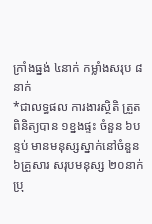ក្រាំងធ្នង់ ៤នាក់ កម្លាំងសរុប ៨នាក់
*ជាលទ្ធផល ការងារស្ថិតិ ត្រួតពិនិត្យបាន ១ខ្នងផ្ទះ ចំនួន ៦បន្ទប់ មានមនុស្សស្នាក់នៅចំនួន ៦គ្រួសារ សរុបមនុស្ស ២០នាក់ ប្រុ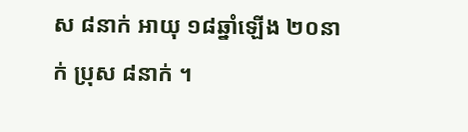ស ៨នាក់ អាយុ ១៨ឆ្នាំឡើង ២០នាក់ ប្រុស ៨នាក់ ។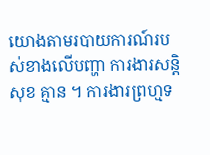យោងតាមរបាយការណ៍របស់ខាងលើបញ្ហា ការងារសន្តិសុខ គ្មាន ។ ការងារព្រហ្មទ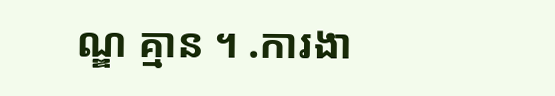ណ្ឌ គ្មាន ។ .ការងា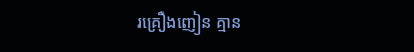រគ្រឿងញៀន គ្មាន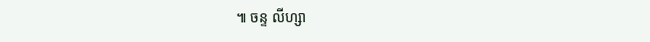៕ ចន្ទ លីហ្សា